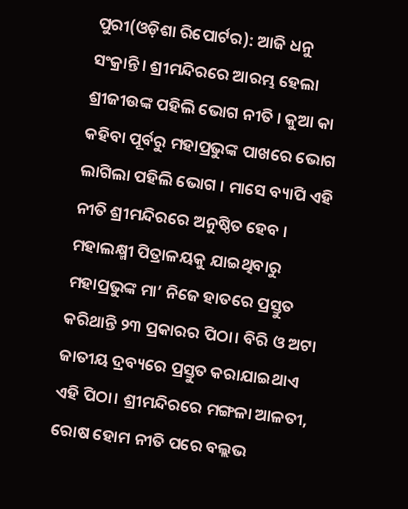ପୁରୀ(ଓଡ଼ିଶା ରିପୋର୍ଟର): ଆଜି ଧନୁ ସଂକ୍ରାନ୍ତି। ଶ୍ରୀମନ୍ଦିରରେ ଆରମ୍ଭ ହେଲା ଶ୍ରୀଜୀଉଙ୍କ ପହିଲି ଭୋଗ ନୀତି । କୁଆ କା କହିବା ପୂର୍ବରୁ ମହାପ୍ରଭୁଙ୍କ ପାଖରେ ଭୋଗ ଲାଗିଲା ପହିଲି ଭୋଗ । ମାସେ ବ୍ୟାପି ଏହି ନୀତି ଶ୍ରୀମନ୍ଦିରରେ ଅନୁଷ୍ଠିତ ହେବ ।
ମହାଲକ୍ଷ୍ମୀ ପିତ୍ରାଳୟକୁ ଯାଇଥିବାରୁ ମହାପ୍ରଭୁଙ୍କ ମା’ ନିଜେ ହାତରେ ପ୍ରସ୍ତୁତ କରିଥାନ୍ତି ୨୩ ପ୍ରକାରର ପିଠା। ବିରି ଓ ଅଟା ଜାତୀୟ ଦ୍ରବ୍ୟରେ ପ୍ରସ୍ତୁତ କରାଯାଇଥାଏ ଏହି ପିଠା। ଶ୍ରୀମନ୍ଦିରରେ ମଙ୍ଗଳା ଆଳତୀ, ରୋଷ ହୋମ ନୀତି ପରେ ବଲ୍ଲଭ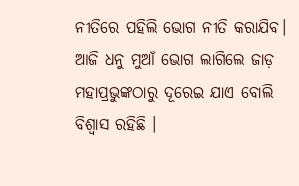ନୀତିରେ ପହିଲି ଭୋଗ ନୀତି କରାଯିବ। ଆଜି ଧନୁ ମୁଆଁ ଭୋଗ ଲାଗିଲେ ଜାଡ଼ ମହାପ୍ରଭୁଙ୍କଠାରୁ ଦୂରେଇ ଯାଏ ବୋଲି ବିଶ୍ୱାସ ରହିଛି ।